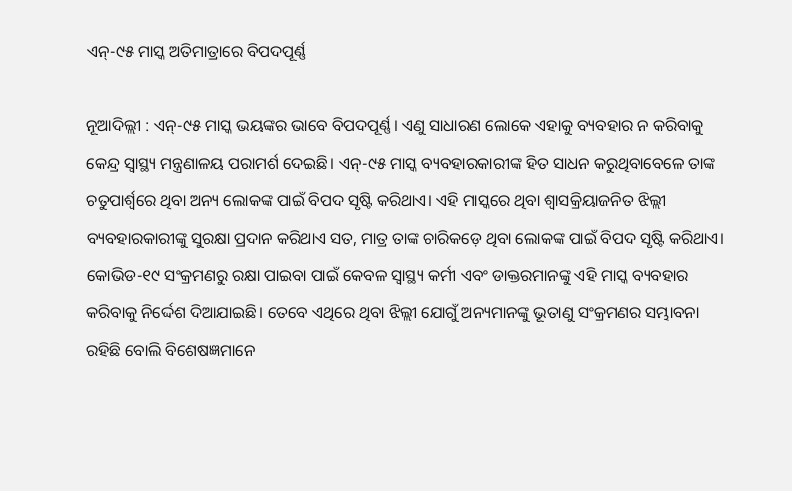ଏନ୍‌-୯୫ ମାସ୍କ ଅତିମାତ୍ରାରେ ବିପଦପୂର୍ଣ୍ଣ

ନୂଆଦିଲ୍ଲୀ : ଏନ୍‌-୯୫ ମାସ୍କ ଭୟଙ୍କର ଭାବେ ବିପଦପୂର୍ଣ୍ଣ। ଏଣୁ ସାଧାରଣ ଲୋକେ ଏହାକୁ ବ୍ୟବହାର ନ କରିବାକୁ କେନ୍ଦ୍ର ସ୍ବାସ୍ଥ୍ୟ ମନ୍ତ୍ରଣାଳୟ ପରାମର୍ଶ ଦେଇଛି। ଏନ୍‌-୯୫ ମାସ୍କ ବ୍ୟବହାରକାରୀଙ୍କ ହିତ ସାଧନ କରୁଥିବାବେଳେ ତାଙ୍କ ଚତୁପାର୍ଶ୍ବରେ ଥିବା ଅନ୍ୟ ଲୋକଙ୍କ ପାଇଁ ବିପଦ ସୃଷ୍ଟି କରିଥାଏ। ଏହି ମାସ୍କରେ ଥିବା ଶ୍ବାସକ୍ରିୟାଜନିତ ଝିଲ୍ଲୀ ବ୍ୟବହାରକାରୀଙ୍କୁ ସୁରକ୍ଷା ପ୍ରଦାନ କରିଥାଏ ସତ, ମାତ୍ର ତାଙ୍କ ଚାରିକଡ଼େ ଥିବା ଲୋକଙ୍କ ପାଇଁ ବିପଦ ସୃଷ୍ଟି କରିଥାଏ। କୋଭିଡ-୧୯ ସଂକ୍ରମଣରୁ ରକ୍ଷା ପାଇବା ପାଇଁ କେବଳ ସ୍ବାସ୍ଥ୍ୟ କର୍ମୀ ଏବଂ ଡାକ୍ତରମାନଙ୍କୁ ଏହି ମାସ୍କ ବ୍ୟବହାର କରିବାକୁ ନିର୍ଦ୍ଦେଶ ଦିଆଯାଇଛି। ତେବେ ଏଥିରେ ଥିବା ଝିଲ୍ଲୀ ଯୋଗୁଁ ଅନ୍ୟମାନଙ୍କୁ ଭୂତାଣୁ ସଂକ୍ରମଣର ସମ୍ଭାବନା ରହିଛି ବୋଲି ବିଶେଷଜ୍ଞମାନେ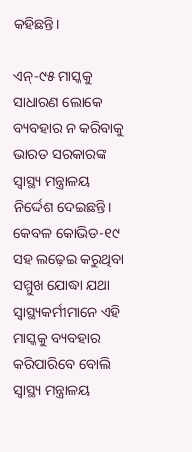କହିଛନ୍ତି।

ଏନ୍‌-୯୫ ମାସ୍କକୁ ସାଧାରଣ ଲୋକେ ବ୍ୟବହାର ନ କରିବାକୁ ଭାରତ ସରକାରଙ୍କ ସ୍ବାସ୍ଥ୍ୟ ମନ୍ତ୍ରାଳୟ ନିର୍ଦ୍ଦେଶ ଦେଇଛନ୍ତି। କେବଳ କୋଭିଡ-୧୯ ସହ ଲଢ଼େଇ କରୁଥିବା ସମ୍ମୁଖ ଯୋଦ୍ଧା ଯଥା ସ୍ବାସ୍ଥ୍ୟକର୍ମୀମାନେ ଏହି ମାସ୍କକୁ ବ୍ୟବହାର କରିପାରିବେ ବୋଲି ସ୍ବାସ୍ଥ୍ୟ ମନ୍ତ୍ରାଳୟ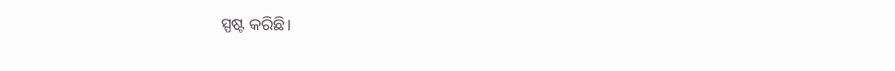ସ୍ପଷ୍ଟ କରିଛି।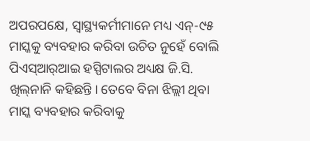ଅପରପକ୍ଷେ, ସ୍ବାସ୍ଥ୍ୟକର୍ମୀମାନେ ମଧ୍ୟ ଏନ୍‌-୯୫ ମାସ୍କକୁ ବ୍ୟବହାର କରିବା ଉଚିତ ନୁହେଁ ବୋଲି ପିଏସ୍‌ଆର୍‌ଆଇ ହସ୍ପିଟାଲର ଅଧ୍ୟକ୍ଷ ଜି.ସି. ଖିଲ୍‌ନାନି କହିଛନ୍ତି। ତେବେ ବିନା ଝିଲ୍ଲୀ ଥିବା ମାସ୍କ ବ୍ୟବହାର କରିବାକୁ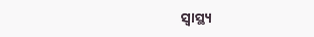ସ୍ବାସ୍ଥ୍ୟ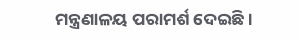ମନ୍ତ୍ରଣାଳୟ ପରାମର୍ଶ ଦେଇଛି।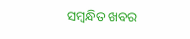ସମ୍ବନ୍ଧିତ ଖବର